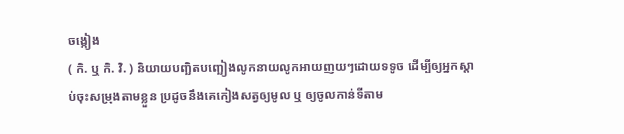ចង្កៀង
( កិ. ឬ កិ. វិ. ) និយាយបញ្ឆិតបញ្ឆៀងលូកនាយលូកអាយញយៗដោយទទូច ដើម្បីឲ្យអ្នកស្ដាប់ចុះសម្រុងតាមខ្លួន ប្រដូចនឹងគេកៀងសត្វឲ្យមូល ឬ ឲ្យចូលកាន់ទីតាម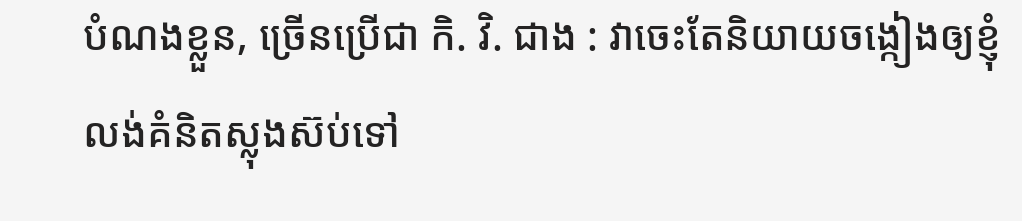បំណងខ្លួន, ច្រើនប្រើជា កិ. វិ. ជាង : វាចេះតែនិយាយចង្កៀងឲ្យខ្ញុំលង់គំនិតស្លុងស៊ប់ទៅ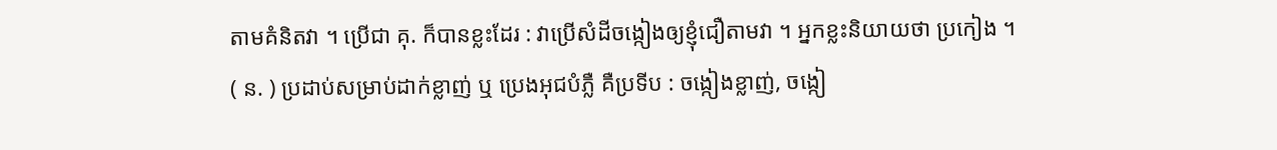តាមគំនិតវា ។ ប្រើជា គុ. ក៏បានខ្លះដែរ : វាប្រើសំដីចង្កៀងឲ្យខ្ញុំជឿតាមវា ។ អ្នកខ្លះនិយាយថា ប្រកៀង ។
( ន. ) ប្រដាប់សម្រាប់ដាក់ខ្លាញ់ ឬ ប្រេងអុជបំភ្លឺ គឺប្រទីប : ចង្កៀងខ្លាញ់, ចង្កៀ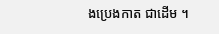ងប្រេងកាត ជាដើម ។